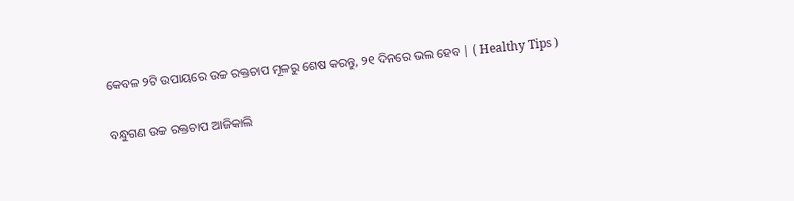କେବଳ ୨ଟି ଉପାୟରେ ଉଚ୍ଚ ରକ୍ତଚାପ ମୂଳରୁ ଶେଷ କରନ୍ତୁ, ୨୧ ଦିନରେ ଭଲ ହେବ | ( Healthy Tips )

ବନ୍ଧୁଗଣ ଉଚ୍ଚ ରକ୍ତଚାପ ଆଜିକାଲି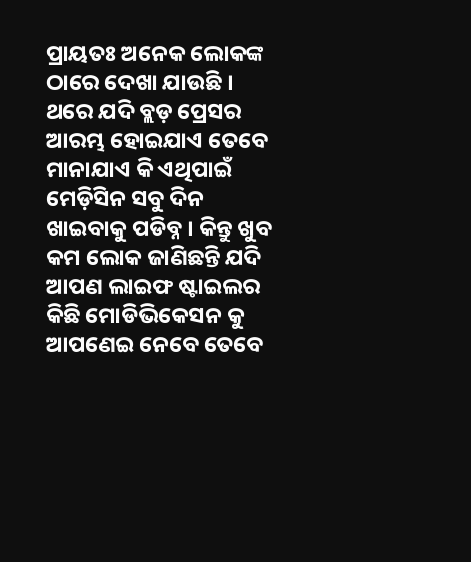ପ୍ରାୟତଃ ଅନେକ ଲୋକଙ୍କ ଠାରେ ଦେଖା ଯାଉଛି । ଥରେ ଯଦି ବ୍ଲଡ଼ ପ୍ରେସର ଆରମ୍ଭ ହୋଇଯାଏ ତେବେ ମାନାଯାଏ କି ଏଥିପାଇଁ ମେଡ଼ିସିନ ସବୁ ଦିନ ଖାଇବାକୁ ପଡିବ୍ନ । କିନ୍ତୁ ଖୁବ କମ ଲୋକ ଜାଣିଛନ୍ତି ଯଦି ଆପଣ ଲାଇଫ ଷ୍ଟାଇଲର କିଛି ମୋଡିଭିକେସନ କୁ ଆପଣେଇ ନେବେ ତେବେ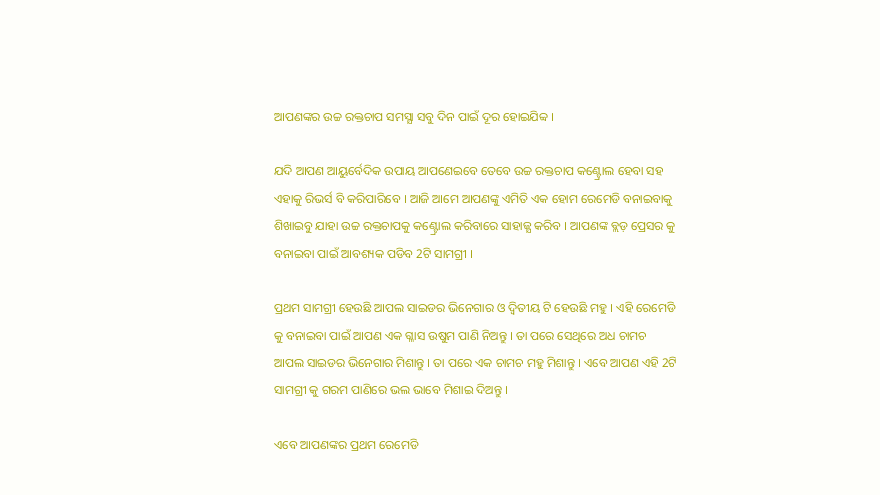ଆପଣଙ୍କର ଉଚ୍ଚ ରକ୍ତଚାପ ସମସ୍ଯା ସବୁ ଦିନ ପାଇଁ ଦୂର ହୋଇଯିବ୍ବ ।

ଯଦି ଆପଣ ଆୟୁର୍ବେଦିକ ଉପାୟ ଆପଣେଇବେ ତେବେ ଉଚ୍ଚ ରକ୍ତଚାପ କଣ୍ଟ୍ରୋଲ ହେବା ସହ ଏହାକୁ ରିଭର୍ସ ବି କରିପାରିବେ । ଆଜି ଆମେ ଆପଣଙ୍କୁ ଏମିତି ଏକ ହୋମ ରେମେଡି ବନାଇବାକୁ ଶିଖାଇବୁ ଯାହା ଉଚ୍ଚ ରକ୍ତଚାପକୁ କଣ୍ଟ୍ରୋଲ କରିବାରେ ସାହାଜ୍ଯ କରିବ । ଆପଣଙ୍କ ବ୍ଲଡ଼ ପ୍ରେସର କୁ ବନାଇବା ପାଇଁ ଆବଶ୍ୟକ ପଡିବ 2ଟି ସାମଗ୍ରୀ ।

ପ୍ରଥମ ସାମଗ୍ରୀ ହେଉଛି ଆପଲ ସାଇଡର ଭିନେଗାର ଓ ଦ୍ଵିତୀୟ ଟି ହେଉଛି ମହୁ । ଏହି ରେମେଡି କୁ ବନାଇବା ପାଇଁ ଆପଣ ଏକ ଗ୍ଳାସ ଉଷୁମ ପାଣି ନିଅନ୍ତୁ । ତା ପରେ ସେଥିରେ ଅଧ ଚାମଚ ଆପଲ ସାଇଡର ଭିନେଗାର ମିଶାନ୍ତୁ । ତା ପରେ ଏକ ଚାମଚ ମହୁ ମିଶାନ୍ତୁ । ଏବେ ଆପଣ ଏହି 2ଟି ସାମଗ୍ରୀ କୁ ଗରମ ପାଣିରେ ଭଲ ଭାବେ ମିଶାଇ ଦିଅନ୍ତୁ ।

ଏବେ ଆପଣଙ୍କର ପ୍ରଥମ ରେମେଡି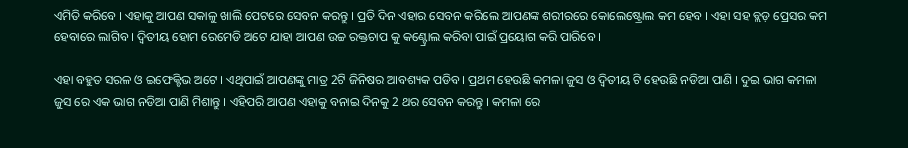ଏମିତି କରିବେ । ଏହାକୁ ଆପଣ ସକାଳୁ ଖାଲି ପେଟରେ ସେବନ କରନ୍ତୁ । ପ୍ରତି ଦିନ ଏହାର ସେବନ କରିଲେ ଆପଣଙ୍କ ଶରୀରରେ କୋଲେଷ୍ଟ୍ରୋଲ କମ ହେବ । ଏହା ସହ ବ୍ଲଡ଼ ପ୍ରେସର କମ ହେବାରେ ଲାଗିବ । ଦ୍ଵିତୀୟ ହୋମ ରେମେଡି ଅଟେ ଯାହା ଆପଣ ଉଚ୍ଚ ରକ୍ତଚାପ କୁ କଣ୍ଟ୍ରୋଲ କରିବା ପାଇଁ ପ୍ରୟୋଗ କରି ପାରିବେ ।

ଏହା ବହୁତ ସରଳ ଓ ଇଫେକ୍ଟିଭ ଅଟେ । ଏଥିପାଇଁ ଆପଣଙ୍କୁ ମାତ୍ର 2ଟି ଜିନିଷର ଆବଶ୍ୟକ ପଡିବ । ପ୍ରଥମ ହେଉଛି କମଳା ଜୁସ ଓ ଦ୍ଵିତୀୟ ଟି ହେଉଛି ନଡିଆ ପାଣି । ଦୁଇ ଭାଗ କମଳା ଜୁସ ରେ ଏକ ଭାଗ ନଡିଆ ପାଣି ମିଶାନ୍ତୁ । ଏହିପରି ଆପଣ ଏହାକୁ ବନାଇ ଦିନକୁ 2 ଥର ସେବନ କରନ୍ତୁ । କମଳା ରେ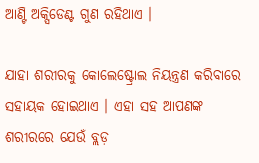ଆଣ୍ଟି ଅକ୍ସିଡେଣ୍ଟ ଗୁଣ ରହିଥାଏ ।

ଯାହା ଶରୀରକୁ କୋଲେଷ୍ଟ୍ରୋଲ ନିୟନ୍ତ୍ରଣ କରିବାରେ ସହାୟକ ହୋଇଥାଏ । ଏହା ସହ ଆପଣଙ୍କ ଶରୀରରେ ଯେଉଁ ବ୍ଲଡ଼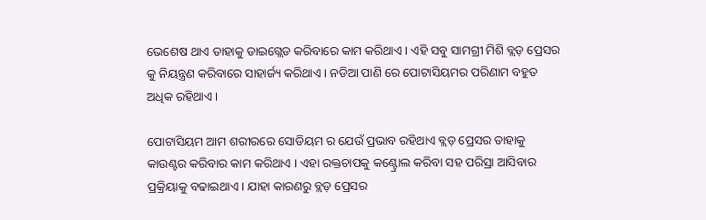ଭେଶେଷ ଥାଏ ତାହାକୁ ଡାଇଗ୍ଲେଡ କରିବାରେ କାମ କରିଥାଏ । ଏହି ସବୁ ସାମଗ୍ରୀ ମିଶି ବ୍ଲଡ଼ ପ୍ରେସର କୁ ନିୟନ୍ତ୍ରଣ କରିବାରେ ସାହାର୍ଜ୍ୟ କରିଥାଏ । ନଡିଆ ପାଣି ରେ ପୋଟାସିୟମର ପରିଣାମ ବହୁତ ଅଧିକ ରହିଥାଏ ।

ପୋଟାସିୟମ ଆମ ଶରୀରରେ ସୋଡିୟମ ର ଯେଉଁ ପ୍ରଭାବ ରହିଥାଏ ବ୍ଲଡ଼ ପ୍ରେସର ତାହାକୁ କାଉଣ୍ଟର କରିବାର କାମ କରିଥାଏ । ଏହା ରକ୍ତଚାପକୁ କଣ୍ଟ୍ରୋଲ କରିବା ସହ ପରିସ୍ରା ଆସିବାର ପ୍ରକ୍ରିୟାକୁ ବଢାଇଥାଏ । ଯାହା କାରଣରୁ ବ୍ଲଡ଼ ପ୍ରେସର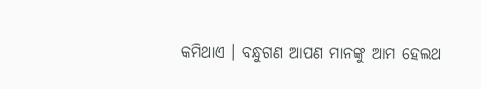କମିଥାଏ । ବନ୍ଧୁଗଣ ଆପଣ ମାନଙ୍କୁ ଆମ ହେଲଥ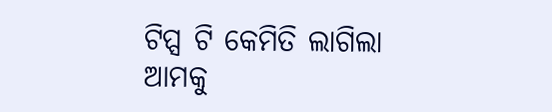ଟିପ୍ସ ଟି କେମିତି ଲାଗିଲା ଆମକୁ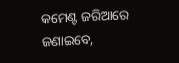କମେଣ୍ଟ ଜରିଆରେ ଜଣାଇବେ,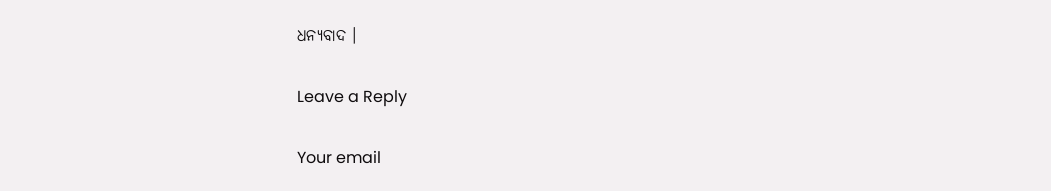ଧନ୍ୟବାଦ ।

Leave a Reply

Your email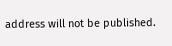address will not be published.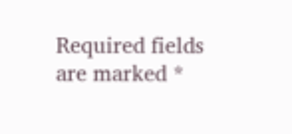Required fields are marked *